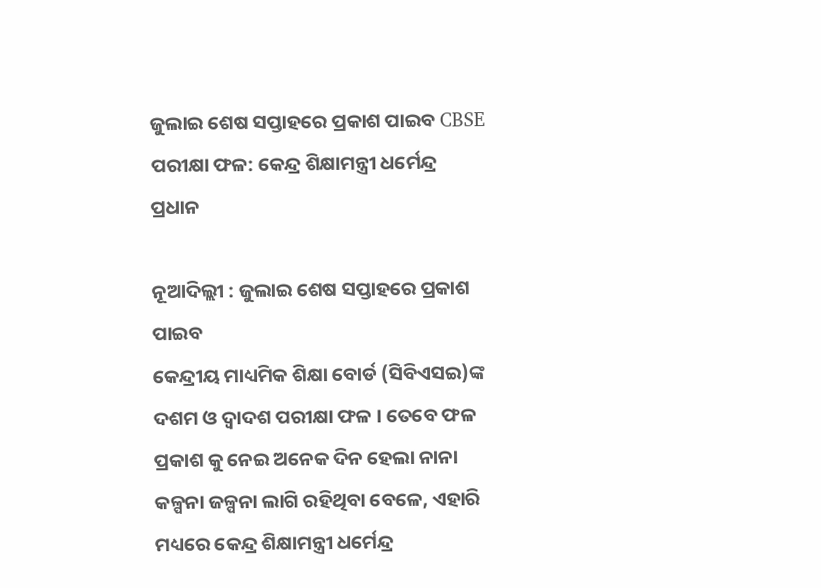ଜୁଲାଇ ଶେଷ ସପ୍ତାହରେ ପ୍ରକାଶ ପାଇବ CBSE ପରୀକ୍ଷା ଫଳ: କେନ୍ଦ୍ର ଶିକ୍ଷାମନ୍ତ୍ରୀ ଧର୍ମେନ୍ଦ୍ର ପ୍ରଧାନ

ନୂଆଦିଲ୍ଲୀ : ଜୁଲାଇ ଶେଷ ସପ୍ତାହରେ ପ୍ରକାଶ ପାଇବ
କେନ୍ଦ୍ରୀୟ ମାଧ୍ୟମିକ ଶିକ୍ଷା ବୋର୍ଡ (ସିବିଏସଇ)ଙ୍କ ଦଶମ ଓ ଦ୍ୱାଦଶ ପରୀକ୍ଷା ଫଳ । ତେବେ ଫଳ ପ୍ରକାଶ କୁ ନେଇ ଅନେକ ଦିନ ହେଲା ନାନା କଳ୍ପନା ଜଳ୍ପନା ଲାଗି ରହିଥିବା ବେଳେ, ଏହାରି ମଧ୍ୟରେ କେନ୍ଦ୍ର ଶିକ୍ଷାମନ୍ତ୍ରୀ ଧର୍ମେନ୍ଦ୍ର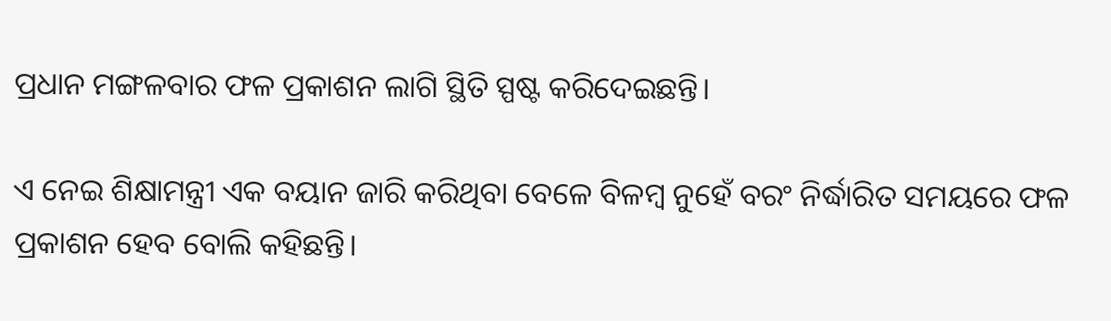ପ୍ରଧାନ ମଙ୍ଗଳବାର ଫଳ ପ୍ରକାଶନ ଲାଗି ସ୍ଥିତି ସ୍ପଷ୍ଟ କରିଦେଇଛନ୍ତି।

ଏ ନେଇ ଶିକ୍ଷାମନ୍ତ୍ରୀ ଏକ ବୟାନ ଜାରି କରିଥିବା ବେଳେ ବିଳମ୍ବ ନୁହେଁ ବରଂ ନିର୍ଦ୍ଧାରିତ ସମୟରେ ଫଳ ପ୍ରକାଶନ ହେବ ବୋଲି କହିଛନ୍ତି।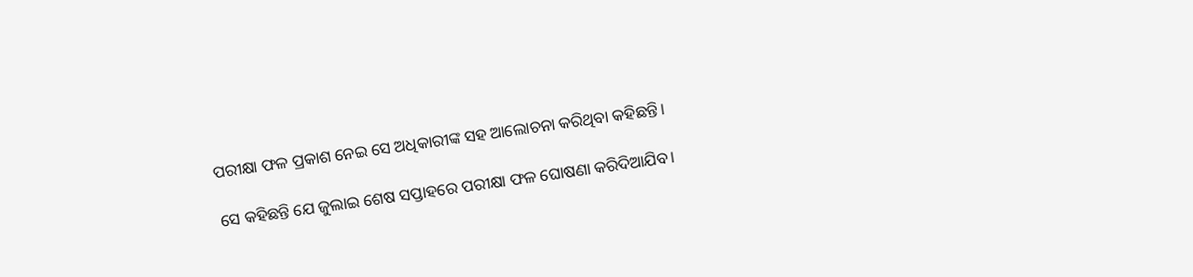ପରୀକ୍ଷା ଫଳ ପ୍ରକାଶ ନେଇ ସେ ଅଧିକାରୀଙ୍କ ସହ ଆଲୋଚନା କରିଥିବା କହିଛନ୍ତି।

ସେ କହିଛନ୍ତି ଯେ ଜୁଲାଇ ଶେଷ ସପ୍ତାହରେ ପରୀକ୍ଷା ଫଳ ଘୋଷଣା କରିଦିଆଯିବ।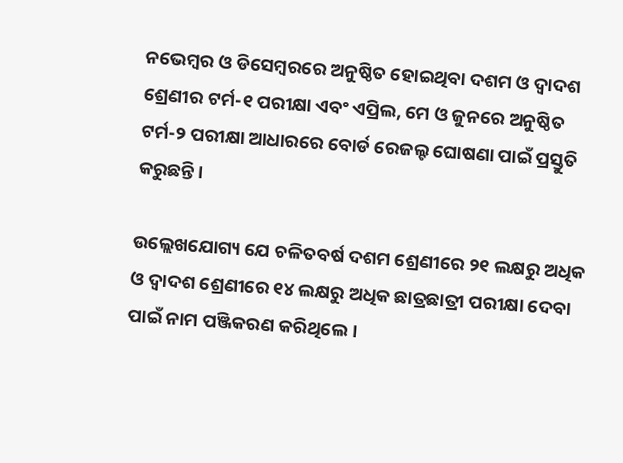ନଭେମ୍ବର ଓ ଡିସେମ୍ବରରେ ଅନୁଷ୍ଠିତ ହୋଇଥିବା ଦଶମ ଓ ଦ୍ୱାଦଶ ଶ୍ରେଣୀର ଟର୍ମ-୧ ପରୀକ୍ଷା ଏବଂ ଏପ୍ରିଲ, ମେ ଓ ଜୁନରେ ଅନୁଷ୍ଠିତ ଟର୍ମ-୨ ପରୀକ୍ଷା ଆଧାରରେ ବୋର୍ଡ ରେଜଲ୍ଟ ଘୋଷଣା ପାଇଁ ପ୍ରସ୍ତୁତି କରୁଛନ୍ତି।

ଉଲ୍ଲେଖଯୋଗ୍ୟ ଯେ ଚଳିତବର୍ଷ ଦଶମ ଶ୍ରେଣୀରେ ୨୧ ଲକ୍ଷରୁ ଅଧିକ ଓ ଦ୍ୱାଦଶ ଶ୍ରେଣୀରେ ୧୪ ଲକ୍ଷରୁ ଅଧିକ ଛାତ୍ରଛାତ୍ରୀ ପରୀକ୍ଷା ଦେବା ପାଇଁ ନାମ ପଞ୍ଜିକରଣ କରିଥିଲେ।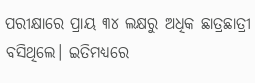ପରୀକ୍ଷାରେ ପ୍ରାୟ ୩୪ ଲକ୍ଷରୁ ଅଧିକ ଛାତ୍ରଛାତ୍ରୀ ବସିଥିଲେ। ଇତିମଧ୍ୟରେ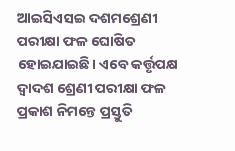ଆଇସିଏସଇ ଦଶମଶ୍ରେଣୀ ପରୀକ୍ଷା ଫଳ ଘୋଷିତ ହୋଇଯାଇଛି। ଏବେ କର୍ତ୍ତୃପକ୍ଷ ଦ୍ୱାଦଶ ଶ୍ରେଣୀ ପରୀକ୍ଷା ଫଳ ପ୍ରକାଶ ନିମନ୍ତେ ପ୍ରସ୍ତୁତି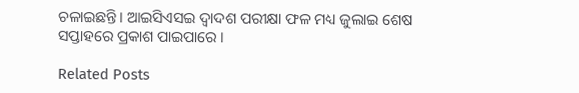ଚଳାଇଛନ୍ତି। ଆଇସିଏସଇ ଦ୍ୱାଦଶ ପରୀକ୍ଷା ଫଳ ମଧ୍ୟ ଜୁଲାଇ ଶେଷ ସପ୍ତାହରେ ପ୍ରକାଶ ପାଇପାରେ ।

Related Posts